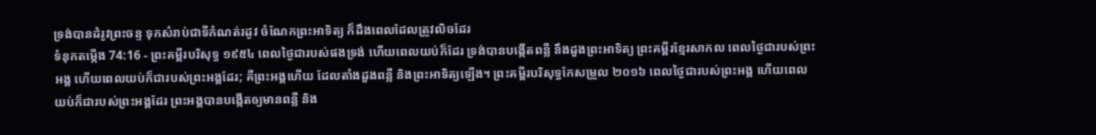ទ្រង់បានដំរូវព្រះចន្ទ ទុកសំរាប់ជាទីកំណត់រដូវ ចំណែកព្រះអាទិត្យ ក៏ដឹងពេលដែលត្រូវលិចដែរ
ទំនុកតម្កើង 74:16 - ព្រះគម្ពីរបរិសុទ្ធ ១៩៥៤ ពេលថ្ងៃជារបស់ផងទ្រង់ ហើយពេលយប់ក៏ដែរ ទ្រង់បានបង្កើតពន្លឺ នឹងដួងព្រះអាទិត្យ ព្រះគម្ពីរខ្មែរសាកល ពេលថ្ងៃជារបស់ព្រះអង្គ ហើយពេលយប់ក៏ជារបស់ព្រះអង្គដែរ; គឺព្រះអង្គហើយ ដែលតាំងដួងពន្លឺ និងព្រះអាទិត្យឡើង។ ព្រះគម្ពីរបរិសុទ្ធកែសម្រួល ២០១៦ ពេលថ្ងៃជារបស់ព្រះអង្គ ហើយពេលយប់ក៏ជារបស់ព្រះអង្គដែរ ព្រះអង្គបានបង្កើតឲ្យមានពន្លឺ និង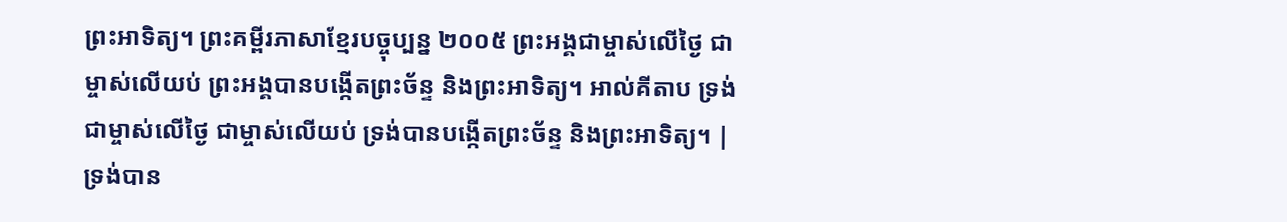ព្រះអាទិត្យ។ ព្រះគម្ពីរភាសាខ្មែរបច្ចុប្បន្ន ២០០៥ ព្រះអង្គជាម្ចាស់លើថ្ងៃ ជាម្ចាស់លើយប់ ព្រះអង្គបានបង្កើតព្រះច័ន្ទ និងព្រះអាទិត្យ។ អាល់គីតាប ទ្រង់ជាម្ចាស់លើថ្ងៃ ជាម្ចាស់លើយប់ ទ្រង់បានបង្កើតព្រះច័ន្ទ និងព្រះអាទិត្យ។ |
ទ្រង់បាន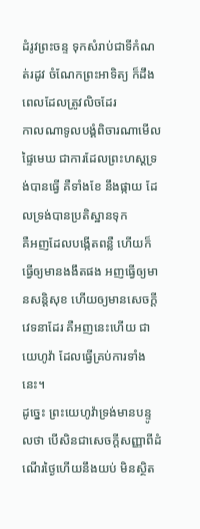ដំរូវព្រះចន្ទ ទុកសំរាប់ជាទីកំណត់រដូវ ចំណែកព្រះអាទិត្យ ក៏ដឹងពេលដែលត្រូវលិចដែរ
កាលណាទូលបង្គំពិចារណាមើលផ្ទៃមេឃ ជាការដែលព្រះហស្តទ្រង់បានធ្វើ គឺទាំងខែ នឹងផ្កាយ ដែលទ្រង់បានប្រតិស្ឋានទុក
គឺអញដែលបង្កើតពន្លឺ ហើយក៏ធ្វើឲ្យមានងងឹតផង អញធ្វើឲ្យមានសន្តិសុខ ហើយឲ្យមានសេចក្ដីវេទនាដែរ គឺអញនេះហើយ ជាយេហូវ៉ា ដែលធ្វើគ្រប់ការទាំងនេះ។
ដូច្នេះ ព្រះយេហូវ៉ាទ្រង់មានបន្ទូលថា បើសិនជាសេចក្ដីសញ្ញាពីដំណើរថ្ងៃហើយនឹងយប់ មិនស្ថិត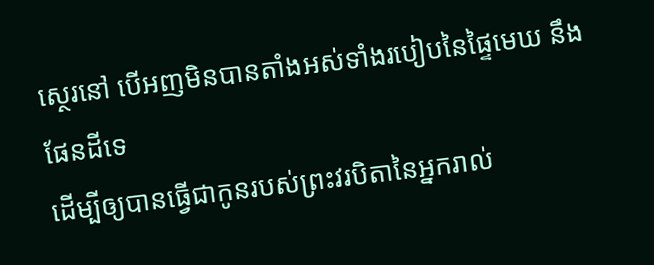ស្ថេរនៅ បើអញមិនបានតាំងអស់ទាំងរបៀបនៃផ្ទៃមេឃ នឹងផែនដីទេ
ដើម្បីឲ្យបានធ្វើជាកូនរបស់ព្រះវរបិតានៃអ្នករាល់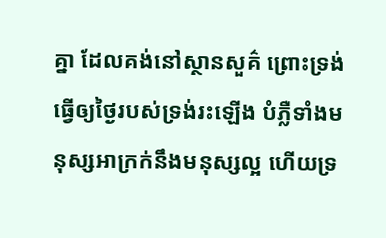គ្នា ដែលគង់នៅស្ថានសួគ៌ ព្រោះទ្រង់ធ្វើឲ្យថ្ងៃរបស់ទ្រង់រះឡើង បំភ្លឺទាំងមនុស្សអាក្រក់នឹងមនុស្សល្អ ហើយទ្រ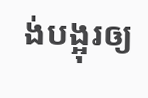ង់បង្អុរឲ្យ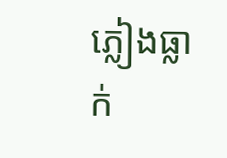ភ្លៀងធ្លាក់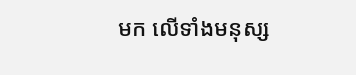មក លើទាំងមនុស្ស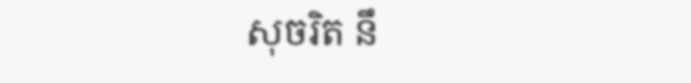សុចរិត នឹ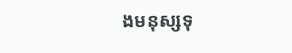ងមនុស្សទុ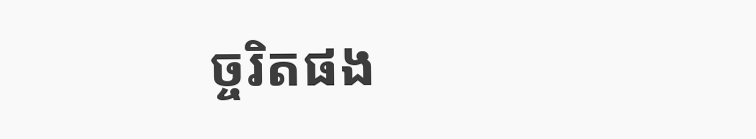ច្ចរិតផង